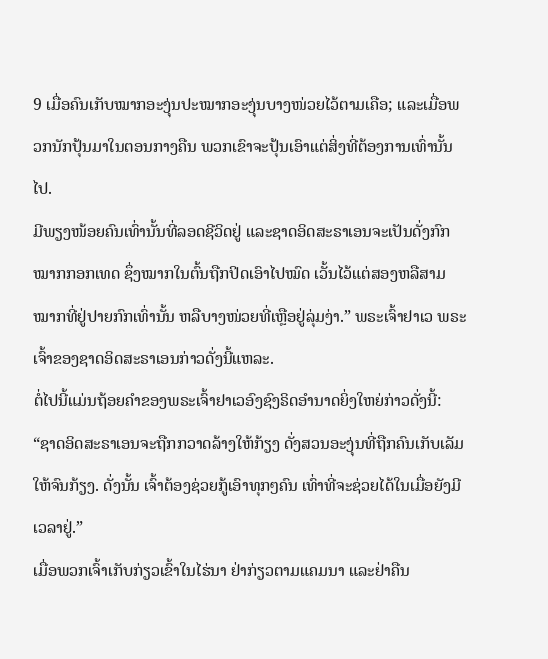9 ເມື່ອຄົນເກັບໝາກອະງຸ່ນປະໝາກອະງຸ່ນບາງໜ່ວຍໄວ້ຕາມເຄືອ; ແລະເມື່ອພວກນັກປຸ້ນມາໃນຕອນກາງຄືນ ພວກເຂົາຈະປຸ້ນເອົາແຕ່ສິ່ງທີ່ຕ້ອງການເທົ່ານັ້ນໄປ.
ມີພຽງໜ້ອຍຄົນເທົ່ານັ້ນທີ່ລອດຊີວິດຢູ່ ແລະຊາດອິດສະຣາເອນຈະເປັນດັ່ງກົກໝາກກອກເທດ ຊຶ່ງໝາກໃນຕົ້ນຖືກປິດເອົາໄປໝົດ ເວັ້ນໄວ້ແຕ່ສອງຫລືສາມໝາກທີ່ຢູ່ປາຍກົກເທົ່ານັ້ນ ຫລືບາງໜ່ວຍທີ່ເຫຼືອຢູ່ລຸ່ມງ່າ.” ພຣະເຈົ້າຢາເວ ພຣະເຈົ້າຂອງຊາດອິດສະຣາເອນກ່າວດັ່ງນີ້ແຫລະ.
ຕໍ່ໄປນີ້ແມ່ນຖ້ອຍຄຳຂອງພຣະເຈົ້າຢາເວອົງຊົງຣິດອຳນາດຍິ່ງໃຫຍ່ກ່າວດັ່ງນີ້: “ຊາດອິດສະຣາເອນຈະຖືກກວາດລ້າງໃຫ້ກ້ຽງ ດັ່ງສວນອະງຸ່ນທີ່ຖືກຄົນເກັບເລັມໃຫ້ຈົນກ້ຽງ. ດັ່ງນັ້ນ ເຈົ້າຕ້ອງຊ່ວຍກູ້ເອົາທຸກໆຄົນ ເທົ່າທີ່ຈະຊ່ວຍໄດ້ໃນເມື່ອຍັງມີເວລາຢູ່.”
ເມື່ອພວກເຈົ້າເກັບກ່ຽວເຂົ້າໃນໄຮ່ນາ ຢ່າກ່ຽວຕາມແຄມນາ ແລະຢ່າຄືນ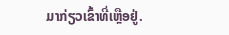ມາກ່ຽວເຂົ້າທີ່ເຫຼືອຢູ່.